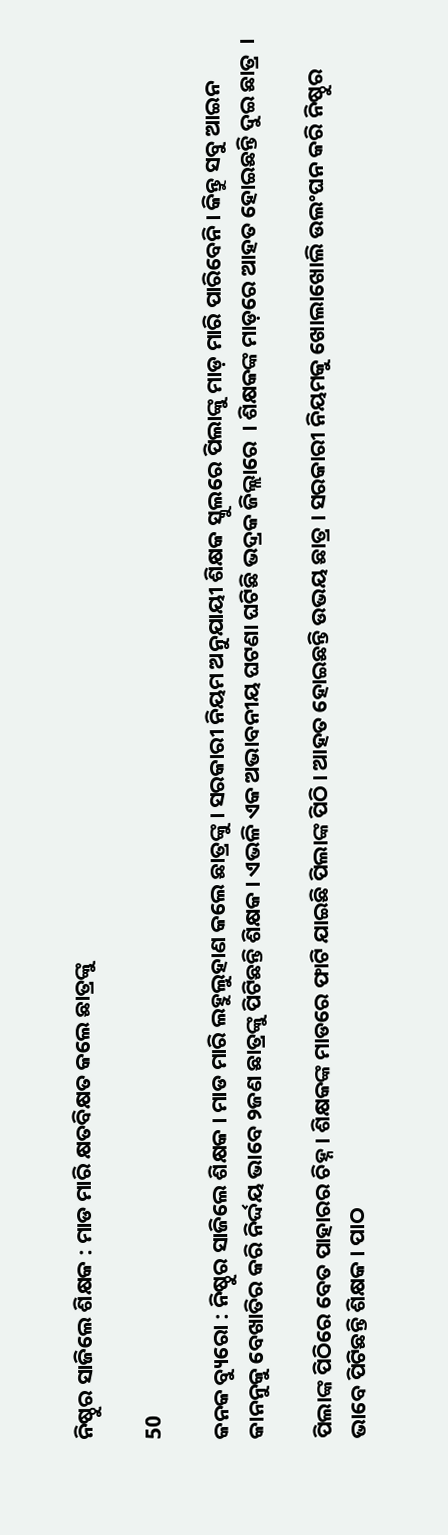ନିଷ୍ଠୁର ସାଜିଲେ ଶିକ୍ଷକ : ମାଡ ମାରି କ୍ଷତବିକ୍ଷତ କଲେ ଛାତ୍ରଙ୍କୁ

50

କନକ ବ୍ୟୁରୋ : ନିଷ୍ଠୁର ସାଜିଲେ ଶିକ୍ଷକ । ମାଡ ମାରି ଲହୁଲୁହାଣ କଲେ ଛାତ୍ରଙ୍କୁ । ସରକାରୀ ନିୟମ ଅନୁଯାୟୀ ଶିକ୍ଷକ ସ୍କୁଲରେ ପିଲାଙ୍କୁ ମାଡ଼ ମାରି ପାରିବେନି । କିନ୍ତୁ ସବୁ ଆଇନ କାନନୁକୁ ବେଖାତିର କରି ନିର୍ଦ୍ଦୟ ଭାବେ ୨ଜଣ ଛାତ୍ରଙ୍କୁ ପିଟିଛନ୍ତି ଶିକ୍ଷକ । ଏଭଳି ଏକ ଅଭାବନୀୟ ଘଟଣା ଘଟିଛି ଭଦ୍ରକ ଜିଲ୍ଲାରେ  । ଶିକ୍ଷକଙ୍କ ମାଡ଼ରେ ଆହତ ହୋଇଛନ୍ତି ଦୁଇ ଛାତ୍ର  ।

ପିଲାଙ୍କ ପିଠିରେ ବେତ ପାହାରର ଚିହ୍ନ । ଶିକ୍ଷକଙ୍କ ମାଡରେ ଫାଟି ଯାଇଛି ପିଲାଙ୍କ ପିଠି । ଆହତ ହୋଇଛନ୍ତି ଉଭୟ ଛାତ୍ର । ସରକାରୀ ନିୟମକୁ ଖୋଲାଖୋଲି ଉଲଂଘନ କରି ନିଷ୍ଠୁର ଭାବେ ପିଟିଛନ୍ତି ଶିକ୍ଷକ । ପାଠ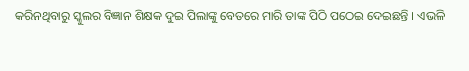କରିନଥିବାରୁ ସ୍କୁଲର ବିଜ୍ଞାନ ଶିକ୍ଷକ ଦୁଇ ପିଲାଙ୍କୁ ବେତରେ ମାରି ତାଙ୍କ ପିଠି ପଠେଇ ଦେଇଛନ୍ତି । ଏଭଳି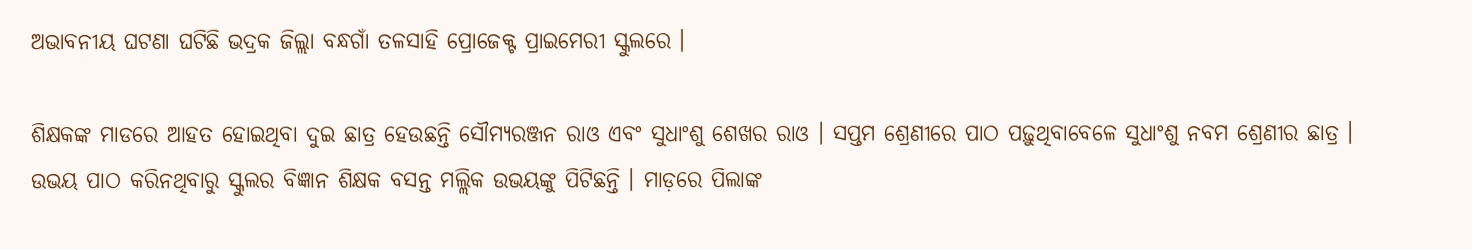ଅଭାବନୀୟ ଘଟଣା ଘଟିଛି ଭଦ୍ରକ ଜିଲ୍ଲା ବନ୍ଧଗାଁ ତଳସାହି ପ୍ରୋଜେକ୍ଟ ପ୍ରାଇମେରୀ ସ୍କୁଲରେ ।

ଶିକ୍ଷକଙ୍କ ମାଡରେ ଆହତ ହୋଇଥିବା ଦୁଇ ଛାତ୍ର ହେଉଛନ୍ତି ସୌମ୍ୟରଞ୍ଜନ ରାଓ ଏବଂ ସୁଧାଂଶୁ ଶେଖର ରାଓ । ସପ୍ତମ ଶ୍ରେଣୀରେ ପାଠ ପଢ଼ୁଥିବାବେଳେ ସୁଧାଂଶୁ ନବମ ଶ୍ରେଣୀର ଛାତ୍ର । ଉଭୟ ପାଠ କରିନଥିବାରୁ ସ୍କୁଲର ବିଜ୍ଞାନ ଶିକ୍ଷକ ବସନ୍ତ ମଲ୍ଲିକ ଉଭୟଙ୍କୁ ପିଟିଛନ୍ତି । ମାଡ଼ରେ ପିଲାଙ୍କ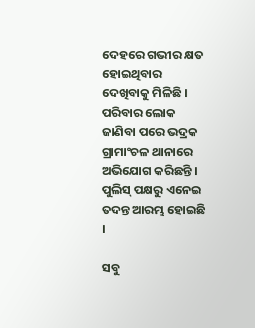ଦେହରେ ଗଭୀର କ୍ଷତ ହୋଇଥିବାର ଦେଖିବାକୁ ମିଳିଛି । ପରିବାର ଲୋକ ଜାଣିବା ପରେ ଭଦ୍ରକ ଗ୍ରାମାଂଚଳ ଥାନାରେ ଅଭିଯୋଗ କରିଛନ୍ତି । ପୁଲିସ୍ ପକ୍ଷରୁ ଏନେଇ ତଦନ୍ତ ଆରମ୍ଭ ହୋଇଛି ।

ସବୁ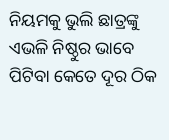ନିୟମକୁ ଭୁଲି ଛାତ୍ରଙ୍କୁ ଏଭଳି ନିଷ୍ଠୁର ଭାବେ ପିଟିବା କେତେ ଦୂର ଠିକ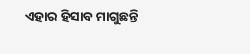ଏହାର ହିସାବ ମାଗୁଛନ୍ତି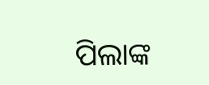ପିଲାଙ୍କ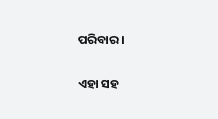ପରିବାର ।

ଏହା ସହ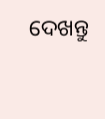ଦେଖନ୍ତୁ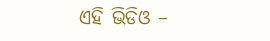ଏହି ଭିଡିଓ –